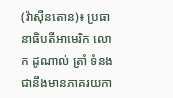(វ៉ាស៊ីនតោន)៖ ប្រធានាធិបតីអាមេរិក លោក ដូណាល់ ត្រាំ ទំនងជានឹងមានភាគរយកា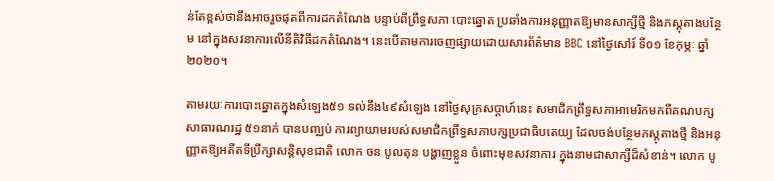ន់តែខ្ពស់ថានឹងអាចរួចផុតពីការដកតំណែង បន្ទាប់ពីព្រឹទ្ធសភា បោះឆ្នោត ប្រឆាំងការអនុញ្ញាតឱ្យមានសាក្សីថ្មី និងភស្តុតាងបន្ថែម នៅក្នុងសវនាការលើនីតិវិធីដកតំណែង។ នេះបើតាមការចេញផ្សាយដោយសារព័ត៌មាន BBC នៅថ្ងៃសៅរ៍ ទី០១ ខែកុម្ភៈ ឆ្នាំ២០២០។

តាមរយៈការបោះឆ្នោតក្នុងសំឡេង៥១ ទល់នឹង៤៩សំឡេង នៅថ្ងៃសុក្រសប្ដាហ៍នេះ សមាជិកព្រឹទ្ធសភាអាមេរិកមកពីគណបក្សសាធារណរដ្ឋ ៥១នាក់ បានបញ្ឈប់ ការព្យាយាមរបស់សមាជិកព្រឹទ្ធសភាបក្សប្រជាធិបតេយ្យ ដែលចង់បន្ថែមភស្ដុតាងថ្មី និងអនុញ្ញាតឱ្យអតីតទីប្រឹក្សាសន្តិសុខជាតិ លោក ចន បូលតុន បង្ហាញខ្លួន ចំពោះមុខសវនាការ ក្នុងនាមជាសាក្សីដ៏សំខាន់។ លោក បូ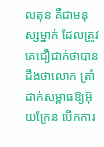លតុន គឺជាមនុស្សម្នាក់ ដែលត្រូវគេជឿជាក់ថាបានដឹងថាលោក ត្រាំ ដាក់សម្ពាធឱ្យអ៊ុយក្រែន បើកការ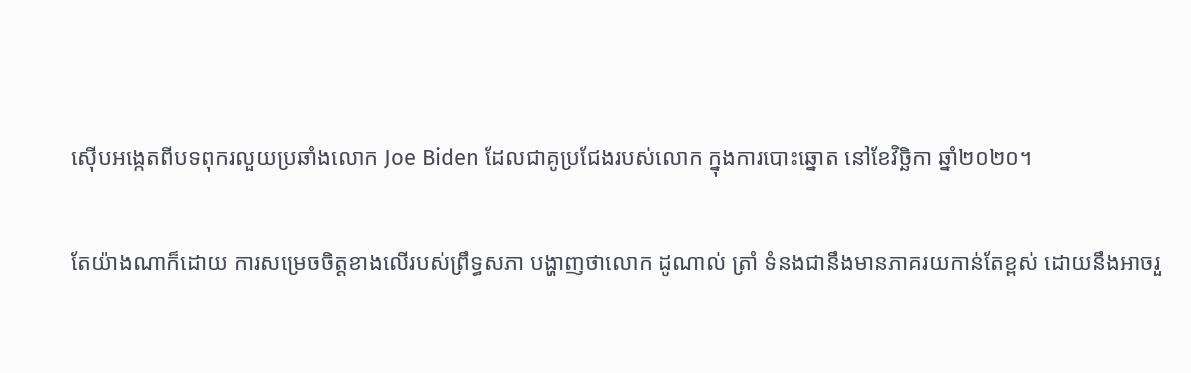ស៊ើបអង្កេតពីបទពុករលួយប្រឆាំងលោក Joe Biden ដែលជាគូប្រជែងរបស់លោក ក្នុងការបោះឆ្នោត នៅខែវិច្ឆិកា ឆ្នាំ២០២០។

តែយ៉ាងណាក៏ដោយ ការសម្រេចចិត្តខាងលើរបស់ព្រឹទ្ធសភា បង្ហាញថាលោក ដូណាល់ ត្រាំ ទំនងជានឹងមានភាគរយកាន់តែខ្ពស់ ដោយនឹងអាចរួ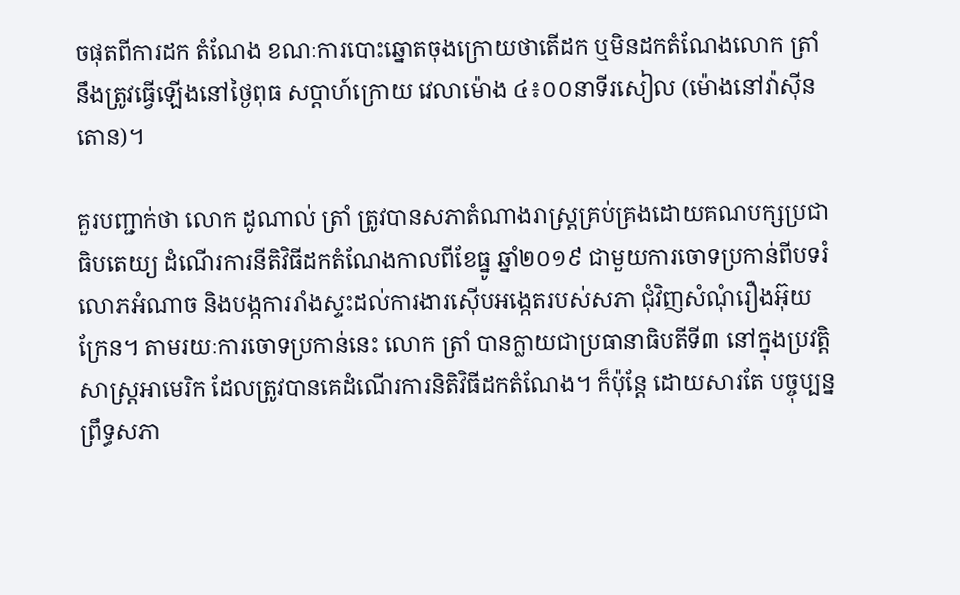ចផុតពីការដក តំណែង ខណៈការបោះឆ្នោតចុងក្រោយថាតើដក ឬមិនដកតំណែងលោក ត្រាំ នឹងត្រូវធ្វើឡើងនៅថ្ងៃពុធ សប្ដាហ៍ក្រោយ វេលាម៉ោង ៤៖០០នាទីរសៀល (ម៉ោងនៅវ៉ាស៊ីនតោន)។

គួរបញ្ជាក់ថា លោក ដូណាល់ ត្រាំ ត្រូវបានសភាតំណាងរាស្ត្រគ្រប់គ្រងដោយគណបក្សប្រជាធិបតេយ្យ ដំណើរការនីតិវិធីដកតំណែងកាលពីខែធ្នូ ឆ្នាំ២០១៩ ជាមួយការចោទប្រកាន់ពីបទរំលោភអំណាច និងបង្កការរាំងស្ទះដល់ការងារស៊ើបអង្កេតរបស់សភា ជុំវិញសំណុំរឿងអ៊ុយក្រែន។ តាមរយៈការចោទប្រកាន់នេះ លោក ត្រាំ បានក្លាយជាប្រធានាធិបតីទី៣ នៅក្នុងប្រវត្តិសាស្ត្រអាមេរិក ដែលត្រូវបានគេដំណើរការនិតិវិធីដកតំណែង។ ក៏ប៉ុន្តែ ដោយសារតែ បច្ចុប្បន្ន ព្រឹទ្ធសភា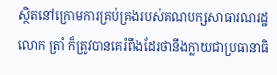ស្ថិតនៅក្រោមការគ្រប់គ្រងរបស់គណបក្សសាធារណរដ្ឋ លោក ត្រាំ ក៏ត្រូវបានគេរំពឹងដែរថានឹងក្លាយជាប្រធានាធិ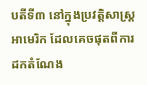បតីទី៣ នៅក្នុងប្រវត្តិសាស្ត្រអាមេរិក ដែលគេចផុតពីការដកតំណែង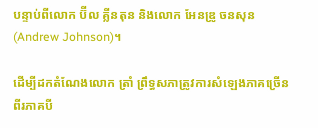បន្ទាប់ពីលោក ប៊ីល គ្លីនតុន និងលោក អែនឌ្រូ ចនសុន (Andrew Johnson)។

ដើម្បីដកតំណែងលោក ត្រាំ ព្រឹទ្ធសភាត្រូវការសំឡេងភាគច្រើនពីរភាគបី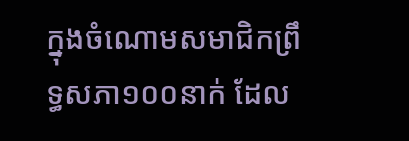ក្នុងចំណោមសមាជិកព្រឹទ្ធសភា១០០នាក់ ដែល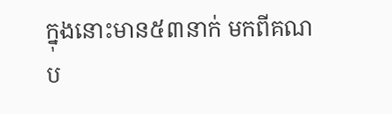ក្នុងនោះមាន៥៣នាក់ មកពីគណប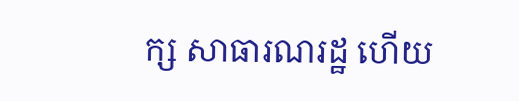ក្ស សាធារណរដ្ឋ ហើយ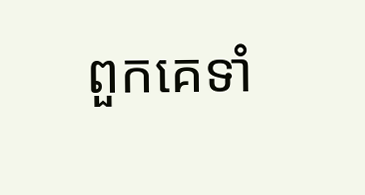ពួកគេទាំ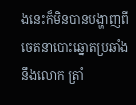ងនេះក៏មិនបានបង្ហាញពីចេតនាបោះឆ្នោតប្រឆាំងនឹងលោក ត្រាំ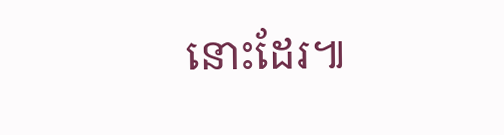នោះដែរ៕